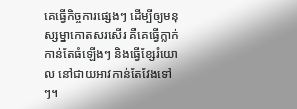គេធ្វើកិច្ចការផ្សេងៗ ដើម្បីឲ្យមនុស្សម្នាកោតសរសើរ គឺគេធ្វើក្លាក់ កាន់តែធំឡើងៗ និងធ្វើខ្សែរំយោល នៅជាយអាវកាន់តែវែងទៅៗ។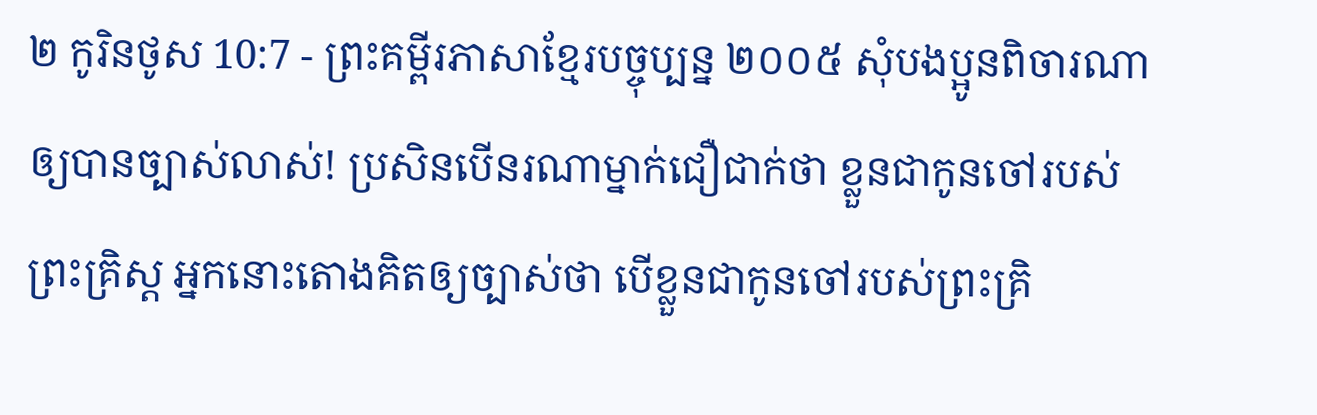២ កូរិនថូស 10:7 - ព្រះគម្ពីរភាសាខ្មែរបច្ចុប្បន្ន ២០០៥ សុំបងប្អូនពិចារណាឲ្យបានច្បាស់លាស់! ប្រសិនបើនរណាម្នាក់ជឿជាក់ថា ខ្លួនជាកូនចៅរបស់ព្រះគ្រិស្ត អ្នកនោះតោងគិតឲ្យច្បាស់ថា បើខ្លួនជាកូនចៅរបស់ព្រះគ្រិ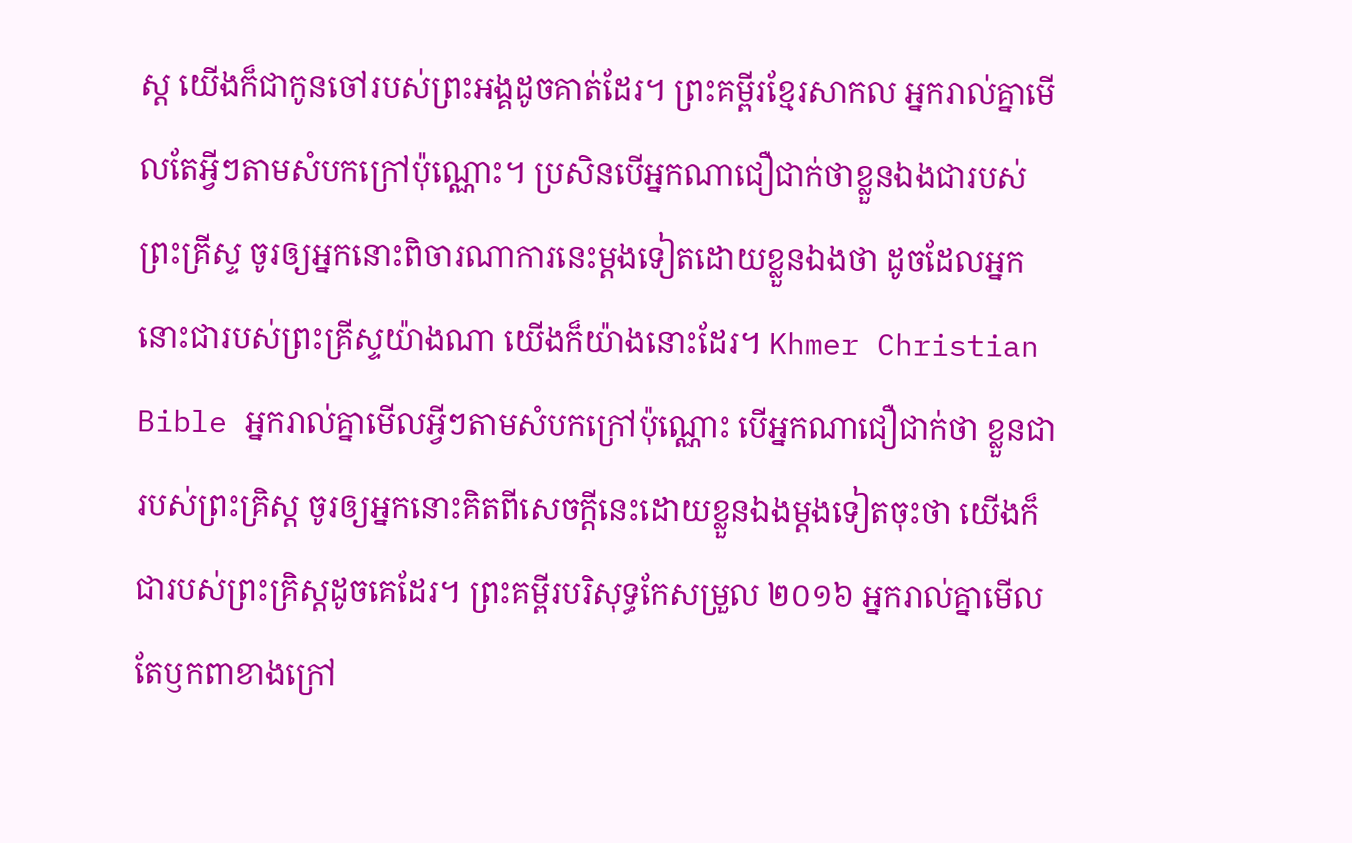ស្ត យើងក៏ជាកូនចៅរបស់ព្រះអង្គដូចគាត់ដែរ។ ព្រះគម្ពីរខ្មែរសាកល អ្នករាល់គ្នាមើលតែអ្វីៗតាមសំបកក្រៅប៉ុណ្ណោះ។ ប្រសិនបើអ្នកណាជឿជាក់ថាខ្លួនឯងជារបស់ព្រះគ្រីស្ទ ចូរឲ្យអ្នកនោះពិចារណាការនេះម្ដងទៀតដោយខ្លួនឯងថា ដូចដែលអ្នកនោះជារបស់ព្រះគ្រីស្ទយ៉ាងណា យើងក៏យ៉ាងនោះដែរ។ Khmer Christian Bible អ្នករាល់គ្នាមើលអ្វីៗតាមសំបកក្រៅប៉ុណ្ណោះ បើអ្នកណាជឿជាក់ថា ខ្លួនជារបស់ព្រះគ្រិស្ដ ចូរឲ្យអ្នកនោះគិតពីសេចក្ដីនេះដោយខ្លួនឯងម្ដងទៀតចុះថា យើងក៏ជារបស់ព្រះគ្រិស្ដដូចគេដែរ។ ព្រះគម្ពីរបរិសុទ្ធកែសម្រួល ២០១៦ អ្នករាល់គ្នាមើលតែឫកពាខាងក្រៅ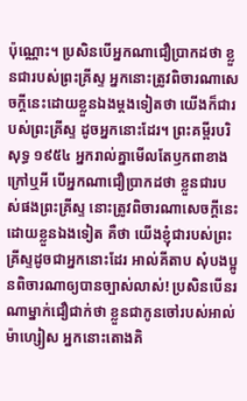ប៉ុណ្ណោះ។ ប្រសិនបើអ្នកណាជឿប្រាកដថា ខ្លួនជារបស់ព្រះគ្រីស្ទ អ្នកនោះត្រូវពិចារណាសេចក្តីនេះដោយខ្លួនឯងម្ដងទៀតថា យើងក៏ជារបស់ព្រះគ្រីស្ទ ដូចអ្នកនោះដែរ។ ព្រះគម្ពីរបរិសុទ្ធ ១៩៥៤ អ្នករាល់គ្នាមើលតែឫកពាខាងក្រៅឬអី បើអ្នកណាជឿប្រាកដថា ខ្លួនជារបស់ផងព្រះគ្រីស្ទ នោះត្រូវពិចារណាសេចក្ដីនេះ ដោយខ្លួនឯងទៀត គឺថា យើងខ្ញុំជារបស់ព្រះគ្រីស្ទដូចជាអ្នកនោះដែរ អាល់គីតាប សុំបងប្អូនពិចារណាឲ្យបានច្បាស់លាស់! ប្រសិនបើនរណាម្នាក់ជឿជាក់ថា ខ្លួនជាកូនចៅរបស់អាល់ម៉ាហ្សៀស អ្នកនោះតោងគិ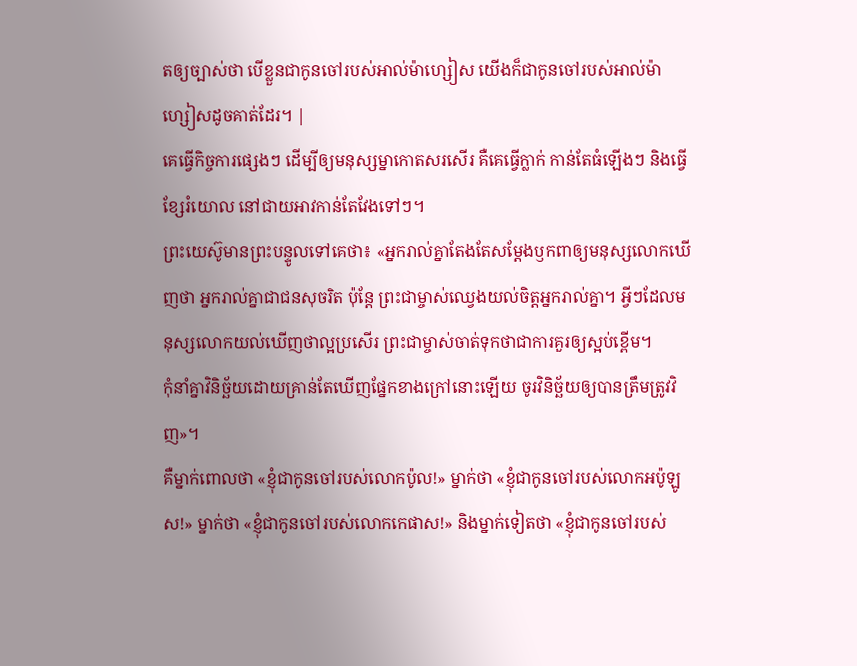តឲ្យច្បាស់ថា បើខ្លួនជាកូនចៅរបស់អាល់ម៉ាហ្សៀស យើងក៏ជាកូនចៅរបស់អាល់ម៉ាហ្សៀសដូចគាត់ដែរ។ |
គេធ្វើកិច្ចការផ្សេងៗ ដើម្បីឲ្យមនុស្សម្នាកោតសរសើរ គឺគេធ្វើក្លាក់ កាន់តែធំឡើងៗ និងធ្វើខ្សែរំយោល នៅជាយអាវកាន់តែវែងទៅៗ។
ព្រះយេស៊ូមានព្រះបន្ទូលទៅគេថា៖ «អ្នករាល់គ្នាតែងតែសម្តែងឫកពាឲ្យមនុស្សលោកឃើញថា អ្នករាល់គ្នាជាជនសុចរិត ប៉ុន្តែ ព្រះជាម្ចាស់ឈ្វេងយល់ចិត្តអ្នករាល់គ្នា។ អ្វីៗដែលមនុស្សលោកយល់ឃើញថាល្អប្រសើរ ព្រះជាម្ចាស់ចាត់ទុកថាជាការគួរឲ្យស្អប់ខ្ពើម។
កុំនាំគ្នាវិនិច្ឆ័យដោយគ្រាន់តែឃើញផ្នែកខាងក្រៅនោះឡើយ ចូរវិនិច្ឆ័យឲ្យបានត្រឹមត្រូវវិញ»។
គឺម្នាក់ពោលថា «ខ្ញុំជាកូនចៅរបស់លោកប៉ូល!» ម្នាក់ថា «ខ្ញុំជាកូនចៅរបស់លោកអប៉ូឡូស!» ម្នាក់ថា «ខ្ញុំជាកូនចៅរបស់លោកកេផាស!» និងម្នាក់ទៀតថា «ខ្ញុំជាកូនចៅរបស់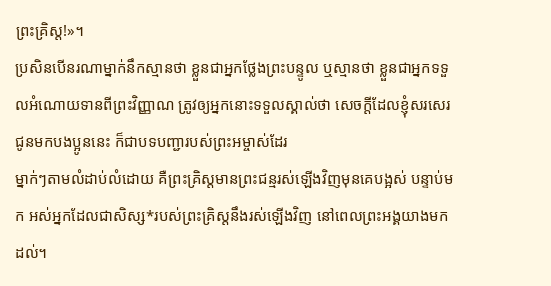ព្រះគ្រិស្ត!»។
ប្រសិនបើនរណាម្នាក់នឹកស្មានថា ខ្លួនជាអ្នកថ្លែងព្រះបន្ទូល ឬស្មានថា ខ្លួនជាអ្នកទទួលអំណោយទានពីព្រះវិញ្ញាណ ត្រូវឲ្យអ្នកនោះទទួលស្គាល់ថា សេចក្ដីដែលខ្ញុំសរសេរជូនមកបងប្អូននេះ ក៏ជាបទបញ្ជារបស់ព្រះអម្ចាស់ដែរ
ម្នាក់ៗតាមលំដាប់លំដោយ គឺព្រះគ្រិស្តមានព្រះជន្មរស់ឡើងវិញមុនគេបង្អស់ បន្ទាប់មក អស់អ្នកដែលជាសិស្ស*របស់ព្រះគ្រិស្តនឹងរស់ឡើងវិញ នៅពេលព្រះអង្គយាងមកដល់។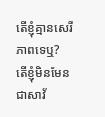តើខ្ញុំគ្មានសេរីភាពទេឬ? តើខ្ញុំមិនមែនជាសាវ័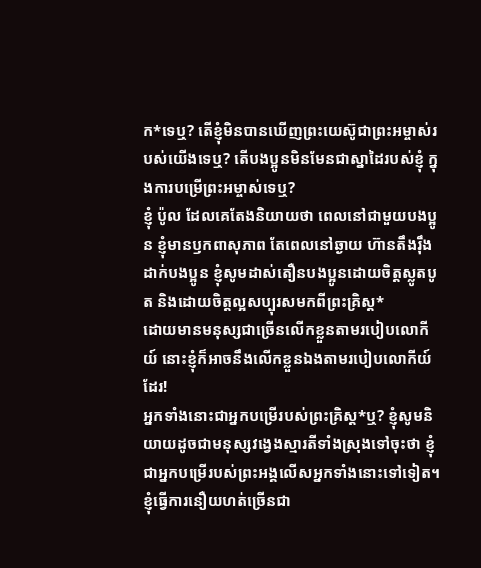ក*ទេឬ? តើខ្ញុំមិនបានឃើញព្រះយេស៊ូជាព្រះអម្ចាស់របស់យើងទេឬ? តើបងប្អូនមិនមែនជាស្នាដៃរបស់ខ្ញុំ ក្នុងការបម្រើព្រះអម្ចាស់ទេឬ?
ខ្ញុំ ប៉ូល ដែលគេតែងនិយាយថា ពេលនៅជាមួយបងប្អូន ខ្ញុំមានឫកពាសុភាព តែពេលនៅឆ្ងាយ ហ៊ានតឹងរ៉ឹងដាក់បងប្អូន ខ្ញុំសូមដាស់តឿនបងប្អូនដោយចិត្តស្លូតបូត និងដោយចិត្តល្អសប្បុរសមកពីព្រះគ្រិស្ត*
ដោយមានមនុស្សជាច្រើនលើកខ្លួនតាមរបៀបលោកីយ៍ នោះខ្ញុំក៏អាចនឹងលើកខ្លួនឯងតាមរបៀបលោកីយ៍ដែរ!
អ្នកទាំងនោះជាអ្នកបម្រើរបស់ព្រះគ្រិស្ត*ឬ? ខ្ញុំសូមនិយាយដូចជាមនុស្សវង្វេងស្មារតីទាំងស្រុងទៅចុះថា ខ្ញុំជាអ្នកបម្រើរបស់ព្រះអង្គលើសអ្នកទាំងនោះទៅទៀត។ ខ្ញុំធ្វើការនឿយហត់ច្រើនជា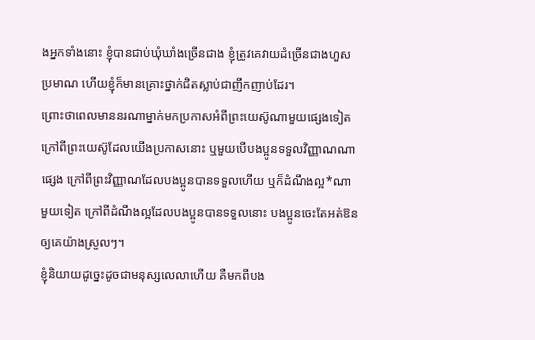ងអ្នកទាំងនោះ ខ្ញុំបានជាប់ឃុំឃាំងច្រើនជាង ខ្ញុំត្រូវគេវាយដំច្រើនជាងហួសប្រមាណ ហើយខ្ញុំក៏មានគ្រោះថ្នាក់ជិតស្លាប់ជាញឹកញាប់ដែរ។
ព្រោះថាពេលមាននរណាម្នាក់មកប្រកាសអំពីព្រះយេស៊ូណាមួយផ្សេងទៀត ក្រៅពីព្រះយេស៊ូដែលយើងប្រកាសនោះ ឬមួយបើបងប្អូនទទួលវិញ្ញាណណាផ្សេង ក្រៅពីព្រះវិញ្ញាណដែលបងប្អូនបានទទួលហើយ ឬក៏ដំណឹងល្អ*ណាមួយទៀត ក្រៅពីដំណឹងល្អដែលបងប្អូនបានទទួលនោះ បងប្អូនចេះតែអត់ឱនឲ្យគេយ៉ាងស្រួលៗ។
ខ្ញុំនិយាយដូច្នេះដូចជាមនុស្សលេលាហើយ គឺមកពីបង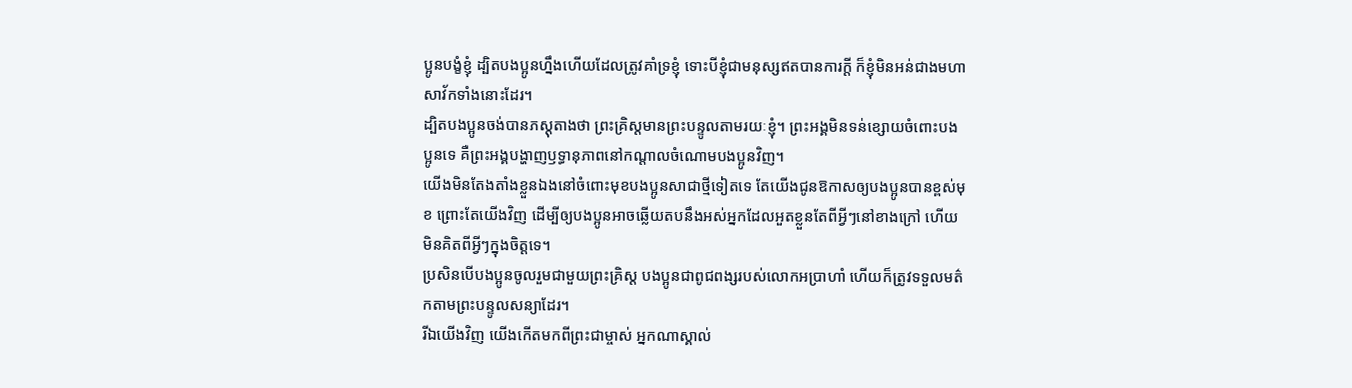ប្អូនបង្ខំខ្ញុំ ដ្បិតបងប្អូនហ្នឹងហើយដែលត្រូវគាំទ្រខ្ញុំ ទោះបីខ្ញុំជាមនុស្សឥតបានការក្ដី ក៏ខ្ញុំមិនអន់ជាងមហាសាវ័កទាំងនោះដែរ។
ដ្បិតបងប្អូនចង់បានភស្ដុតាងថា ព្រះគ្រិស្តមានព្រះបន្ទូលតាមរយៈខ្ញុំ។ ព្រះអង្គមិនទន់ខ្សោយចំពោះបងប្អូនទេ គឺព្រះអង្គបង្ហាញឫទ្ធានុភាពនៅកណ្ដាលចំណោមបងប្អូនវិញ។
យើងមិនតែងតាំងខ្លួនឯងនៅចំពោះមុខបងប្អូនសាជាថ្មីទៀតទេ តែយើងជូនឱកាសឲ្យបងប្អូនបានខ្ពស់មុខ ព្រោះតែយើងវិញ ដើម្បីឲ្យបងប្អូនអាចឆ្លើយតបនឹងអស់អ្នកដែលអួតខ្លួនតែពីអ្វីៗនៅខាងក្រៅ ហើយមិនគិតពីអ្វីៗក្នុងចិត្តទេ។
ប្រសិនបើបងប្អូនចូលរួមជាមួយព្រះគ្រិស្ត បងប្អូនជាពូជពង្សរបស់លោកអប្រាហាំ ហើយក៏ត្រូវទទួលមត៌កតាមព្រះបន្ទូលសន្យាដែរ។
រីឯយើងវិញ យើងកើតមកពីព្រះជាម្ចាស់ អ្នកណាស្គាល់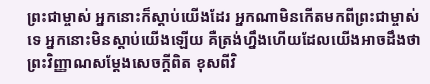ព្រះជាម្ចាស់ អ្នកនោះក៏ស្ដាប់យើងដែរ អ្នកណាមិនកើតមកពីព្រះជាម្ចាស់ទេ អ្នកនោះមិនស្ដាប់យើងឡើយ គឺត្រង់ហ្នឹងហើយដែលយើងអាចដឹងថា ព្រះវិញ្ញាណសម្តែងសេចក្ដីពិត ខុសពីវិ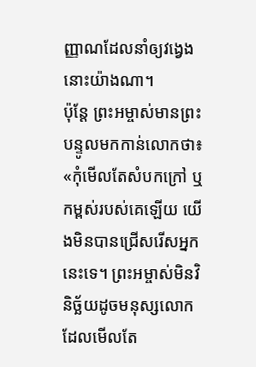ញ្ញាណដែលនាំឲ្យវង្វេងនោះយ៉ាងណា។
ប៉ុន្តែ ព្រះអម្ចាស់មានព្រះបន្ទូលមកកាន់លោកថា៖ «កុំមើលតែសំបកក្រៅ ឬកម្ពស់របស់គេឡើយ យើងមិនបានជ្រើសរើសអ្នកនេះទេ។ ព្រះអម្ចាស់មិនវិនិច្ឆ័យដូចមនុស្សលោក ដែលមើលតែ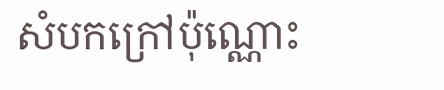សំបកក្រៅប៉ុណ្ណោះ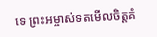ទេ ព្រះអម្ចាស់ទតមើលចិត្តគំ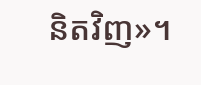និតវិញ»។